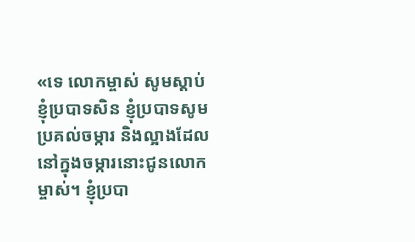«ទេ លោកម្ចាស់ សូមស្តាប់ខ្ញុំប្របាទសិន ខ្ញុំប្របាទសូមប្រគល់ចម្ការ និងល្អាងដែលនៅក្នុងចម្ការនោះជូនលោកម្ចាស់។ ខ្ញុំប្របា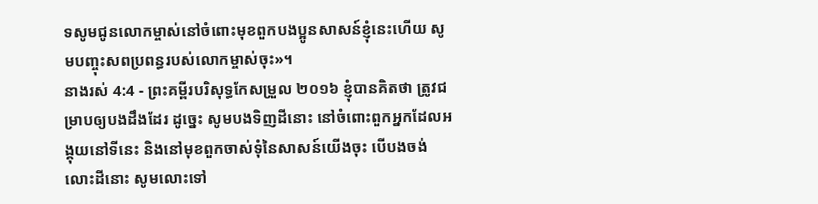ទសូមជូនលោកម្ចាស់នៅចំពោះមុខពួកបងប្អូនសាសន៍ខ្ញុំនេះហើយ សូមបញ្ចុះសពប្រពន្ធរបស់លោកម្ចាស់ចុះ»។
នាងរស់ 4:4 - ព្រះគម្ពីរបរិសុទ្ធកែសម្រួល ២០១៦ ខ្ញុំបានគិតថា ត្រូវជម្រាបឲ្យបងដឹងដែរ ដូច្នេះ សូមបងទិញដីនោះ នៅចំពោះពួកអ្នកដែលអង្គុយនៅទីនេះ និងនៅមុខពួកចាស់ទុំនៃសាសន៍យើងចុះ បើបងចង់លោះដីនោះ សូមលោះទៅ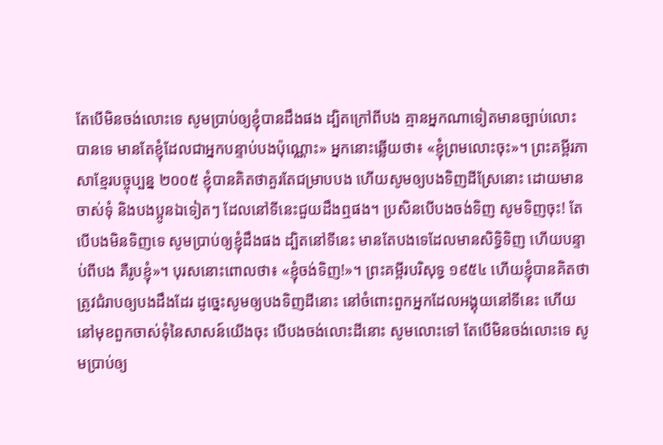តែបើមិនចង់លោះទេ សូមប្រាប់ឲ្យខ្ញុំបានដឹងផង ដ្បិតក្រៅពីបង គ្មានអ្នកណាទៀតមានច្បាប់លោះបានទេ មានតែខ្ញុំដែលជាអ្នកបន្ទាប់បងប៉ុណ្ណោះ» អ្នកនោះឆ្លើយថា៖ «ខ្ញុំព្រមលោះចុះ»។ ព្រះគម្ពីរភាសាខ្មែរបច្ចុប្បន្ន ២០០៥ ខ្ញុំបានគិតថាគួរតែជម្រាបបង ហើយសូមឲ្យបងទិញដីស្រែនោះ ដោយមានចាស់ទុំ និងបងប្អូនឯទៀតៗ ដែលនៅទីនេះជួយដឹងឮផង។ ប្រសិនបើបងចង់ទិញ សូមទិញចុះ! តែបើបងមិនទិញទេ សូមប្រាប់ឲ្យខ្ញុំដឹងផង ដ្បិតនៅទីនេះ មានតែបងទេដែលមានសិទ្ធិទិញ ហើយបន្ទាប់ពីបង គឺរូបខ្ញុំ»។ បុរសនោះពោលថា៖ «ខ្ញុំចង់ទិញ!»។ ព្រះគម្ពីរបរិសុទ្ធ ១៩៥៤ ហើយខ្ញុំបានគិតថា ត្រូវជំរាបឲ្យបងដឹងដែរ ដូច្នេះសូមឲ្យបងទិញដីនោះ នៅចំពោះពួកអ្នកដែលអង្គុយនៅទីនេះ ហើយនៅមុខពួកចាស់ទុំនៃសាសន៍យើងចុះ បើបងចង់លោះដីនោះ សូមលោះទៅ តែបើមិនចង់លោះទេ សូមប្រាប់ឲ្យ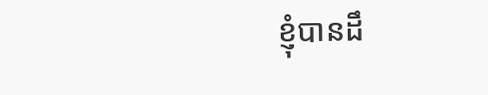ខ្ញុំបានដឹ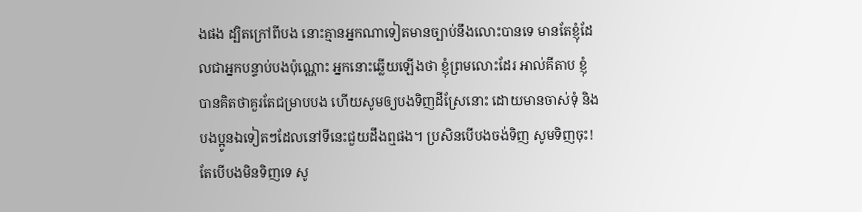ងផង ដ្បិតក្រៅពីបង នោះគ្មានអ្នកណាទៀតមានច្បាប់នឹងលោះបានទេ មានតែខ្ញុំដែលជាអ្នកបន្ទាប់បងប៉ុណ្ណោះ អ្នកនោះឆ្លើយឡើងថា ខ្ញុំព្រមលោះដែរ អាល់គីតាប ខ្ញុំបានគិតថាគួរតែជម្រាបបង ហើយសូមឲ្យបងទិញដីស្រែនោះ ដោយមានចាស់ទុំ និងបងប្អូនឯទៀតៗដែលនៅទីនេះជួយដឹងឮផង។ ប្រសិនបើបងចង់ទិញ សូមទិញចុះ! តែបើបងមិនទិញទេ សូ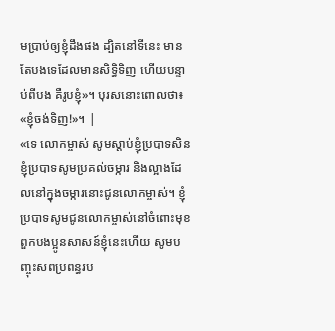មប្រាប់ឲ្យខ្ញុំដឹងផង ដ្បិតនៅទីនេះ មានតែបងទេដែលមានសិទ្ធិទិញ ហើយបន្ទាប់ពីបង គឺរូបខ្ញុំ»។ បុរសនោះពោលថា៖ «ខ្ញុំចង់ទិញ!»។ |
«ទេ លោកម្ចាស់ សូមស្តាប់ខ្ញុំប្របាទសិន ខ្ញុំប្របាទសូមប្រគល់ចម្ការ និងល្អាងដែលនៅក្នុងចម្ការនោះជូនលោកម្ចាស់។ ខ្ញុំប្របាទសូមជូនលោកម្ចាស់នៅចំពោះមុខពួកបងប្អូនសាសន៍ខ្ញុំនេះហើយ សូមបញ្ចុះសពប្រពន្ធរប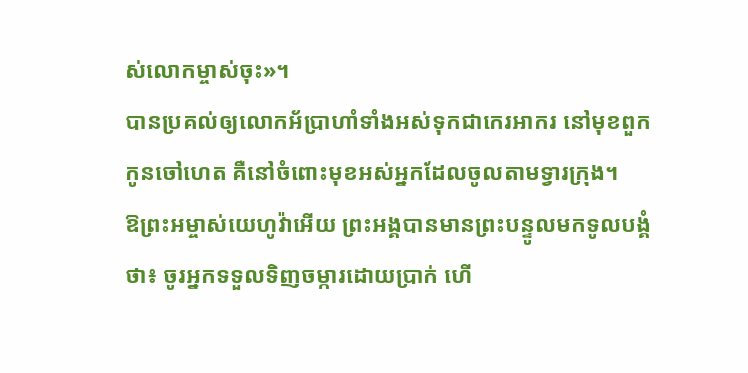ស់លោកម្ចាស់ចុះ»។
បានប្រគល់ឲ្យលោកអ័ប្រាហាំទាំងអស់ទុកជាកេរអាករ នៅមុខពួកកូនចៅហេត គឺនៅចំពោះមុខអស់អ្នកដែលចូលតាមទ្វារក្រុង។
ឱព្រះអម្ចាស់យេហូវ៉ាអើយ ព្រះអង្គបានមានព្រះបន្ទូលមកទូលបង្គំថា៖ ចូរអ្នកទទួលទិញចម្ការដោយប្រាក់ ហើ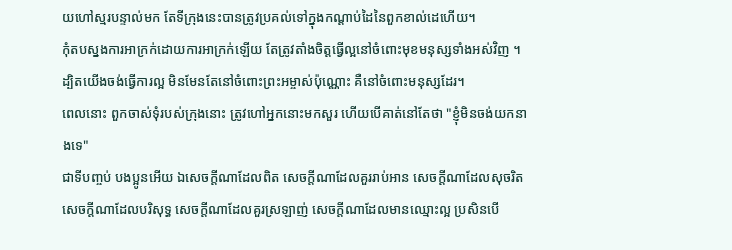យហៅស្មរបន្ទាល់មក តែទីក្រុងនេះបានត្រូវប្រគល់ទៅក្នុងកណ្ដាប់ដៃនៃពួកខាល់ដេហើយ។
កុំតបស្នងការអាក្រក់ដោយការអាក្រក់ឡើយ តែត្រូវតាំងចិត្តធ្វើល្អនៅចំពោះមុខមនុស្សទាំងអស់វិញ ។
ដ្បិតយើងចង់ធ្វើការល្អ មិនមែនតែនៅចំពោះព្រះអម្ចាស់ប៉ុណ្ណោះ គឺនៅចំពោះមនុស្សដែរ។
ពេលនោះ ពួកចាស់ទុំរបស់ក្រុងនោះ ត្រូវហៅអ្នកនោះមកសួរ ហើយបើគាត់នៅតែថា "ខ្ញុំមិនចង់យកនាងទេ"
ជាទីបញ្ចប់ បងប្អូនអើយ ឯសេចក្ដីណាដែលពិត សេចក្ដីណាដែលគួររាប់អាន សេចក្ដីណាដែលសុចរិត សេចក្ដីណាដែលបរិសុទ្ធ សេចក្ដីណាដែលគួរស្រឡាញ់ សេចក្ដីណាដែលមានឈ្មោះល្អ ប្រសិនបើ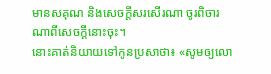មានសគុណ និងសេចក្ដីសរសើរណា ចូរពិចារណាពីសេចក្ដីនោះចុះ។
នោះគាត់និយាយទៅកូនប្រសាថា៖ «សូមឲ្យលោ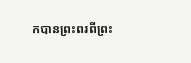កបានព្រះពរពីព្រះ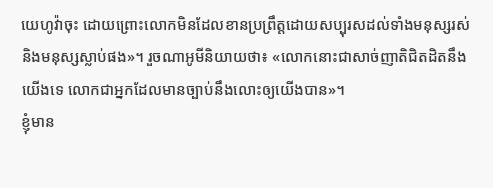យេហូវ៉ាចុះ ដោយព្រោះលោកមិនដែលខានប្រព្រឹត្តដោយសប្បុរសដល់ទាំងមនុស្សរស់ និងមនុស្សស្លាប់ផង»។ រួចណាអូមីនិយាយថា៖ «លោកនោះជាសាច់ញាតិជិតដិតនឹងយើងទេ លោកជាអ្នកដែលមានច្បាប់នឹងលោះឲ្យយើងបាន»។
ខ្ញុំមាន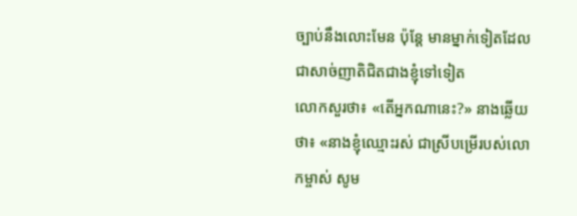ច្បាប់នឹងលោះមែន ប៉ុន្តែ មានម្នាក់ទៀតដែលជាសាច់ញាតិជិតជាងខ្ញុំទៅទៀត
លោកសួរថា៖ «តើអ្នកណានេះ?» នាងឆ្លើយថា៖ «នាងខ្ញុំឈ្មោះរស់ ជាស្រីបម្រើរបស់លោកម្ចាស់ សូម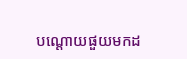បណ្តោយផួយមកដ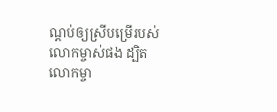ណ្តប់ឲ្យស្រីបម្រើរបស់លោកម្ចាស់ផង ដ្បិតលោកម្ចា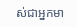ស់ជាអ្នកមា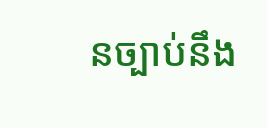នច្បាប់នឹង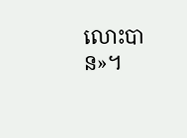លោះបាន»។